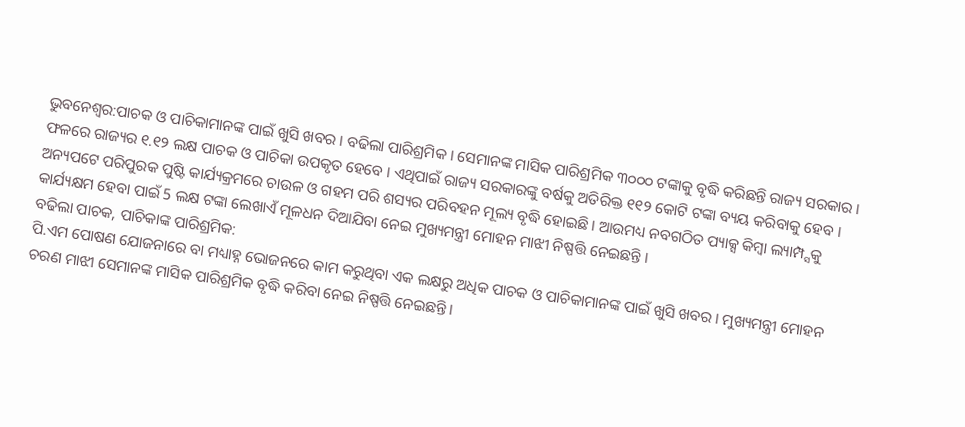ଭୁବନେଶ୍ୱର:ପାଚକ ଓ ପାଚିକାମାନଙ୍କ ପାଇଁ ଖୁସି ଖବର । ବଢିଲା ପାରିଶ୍ରମିକ । ସେମାନଙ୍କ ମାସିକ ପାରିଶ୍ରମିକ ୩୦୦୦ ଟଙ୍କାକୁ ବୃଦ୍ଧି କରିଛନ୍ତି ରାଜ୍ୟ ସରକାର । ଫଳରେ ରାଜ୍ୟର ୧.୧୨ ଲକ୍ଷ ପାଚକ ଓ ପାଚିକା ଉପକୃତ ହେବେ । ଏଥିପାଇଁ ରାଜ୍ୟ ସରକାରଙ୍କୁ ବର୍ଷକୁ ଅତିରିକ୍ତ ୧୧୨ କୋଟି ଟଙ୍କା ବ୍ୟୟ କରିବାକୁ ହେବ । ଅନ୍ୟପଟେ ପରିପୁରକ ପୁଷ୍ଟି କାର୍ଯ୍ୟକ୍ରମରେ ଚାଉଳ ଓ ଗହମ ପରି ଶସ୍ୟର ପରିବହନ ମୂଲ୍ୟ ବୃଦ୍ଧି ହୋଇଛି । ଆଉମଧ୍ୟ ନବଗଠିତ ପ୍ୟାକ୍ସ କିମ୍ବା ଲ୍ୟାମ୍ପ୍ସକୁ କାର୍ଯ୍ୟକ୍ଷମ ହେବା ପାଇଁ 5 ଲକ୍ଷ ଟଙ୍କା ଲେଖାଏଁ ମୂଳଧନ ଦିଆଯିବା ନେଇ ମୁଖ୍ୟମନ୍ତ୍ରୀ ମୋହନ ମାଝୀ ନିଷ୍ପତ୍ତି ନେଇଛନ୍ତି ।
ବଢିଲା ପାଚକ, ପାଚିକାଙ୍କ ପାରିଶ୍ରମିକ:
ପି.ଏମ ପୋଷଣ ଯୋଜନାରେ ବା ମଧ୍ୟାହ୍ନ ଭୋଜନରେ କାମ କରୁଥିବା ଏକ ଲକ୍ଷରୁ ଅଧିକ ପାଚକ ଓ ପାଚିକାମାନଙ୍କ ପାଇଁ ଖୁସି ଖବର । ମୁଖ୍ୟମନ୍ତ୍ରୀ ମୋହନ ଚରଣ ମାଝୀ ସେମାନଙ୍କ ମାସିକ ପାରିଶ୍ରମିକ ବୃଦ୍ଧି କରିବା ନେଇ ନିଷ୍ପତ୍ତି ନେଇଛନ୍ତି ।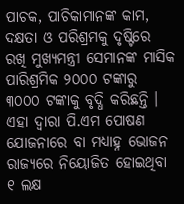ପାଚକ, ପାଚିକାମାନଙ୍କ କାମ, ଦକ୍ଷତା ଓ ପରିଶ୍ରମକୁ ଦୃଷ୍ଟିରେ ରଖି ମୁଖ୍ୟମନ୍ତ୍ରୀ ସେମାନଙ୍କ ମାସିକ ପାରିଶ୍ରମିକ ୨୦୦୦ ଟଙ୍କାରୁ ୩୦୦୦ ଟଙ୍କାକୁ ବୃଦ୍ଧି କରିଛନ୍ତି । ଏହା ଦ୍ୱାରା ପି.ଏମ ପୋଷଣ ଯୋଜନାରେ ବା ମଧ୍ୟାହ୍ନ ଭୋଜନ ରାଜ୍ୟରେ ନିୟୋଜିତ ହୋଇଥିବା ୧ ଲକ୍ଷ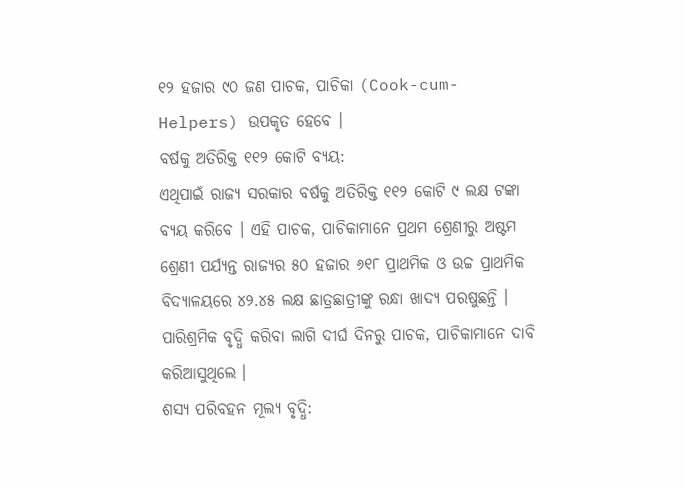୧୨ ହଜାର ୯୦ ଜଣ ପାଚକ, ପାଚିକା (Cook-cum-Helpers) ଉପକୃତ ହେବେ ।
ବର୍ଷକୁ ଅତିରିକ୍ତ ୧୧୨ କୋଟି ବ୍ୟୟ:
ଏଥିପାଇଁ ରାଜ୍ୟ ସରକାର ବର୍ଷକୁ ଅତିରିକ୍ତ ୧୧୨ କୋଟି ୯ ଲକ୍ଷ ଟଙ୍କା ବ୍ୟୟ କରିବେ । ଏହି ପାଚକ, ପାଚିକାମାନେ ପ୍ରଥମ ଶ୍ରେଣୀରୁ ଅଷ୍ଟମ ଶ୍ରେଣୀ ପର୍ଯ୍ୟନ୍ତ ରାଜ୍ୟର ୫୦ ହଜାର ୬୧୮ ପ୍ରାଥମିକ ଓ ଉଚ୍ଚ ପ୍ରାଥମିକ ବିଦ୍ୟାଳୟରେ ୪୨.୪୫ ଲକ୍ଷ ଛାତ୍ରଛାତ୍ରୀଙ୍କୁ ରନ୍ଧା ଖାଦ୍ୟ ପରଷୁଛନ୍ତି । ପାରିଶ୍ରମିକ ବୃଦ୍ଧି କରିବା ଲାଗି ଦୀର୍ଘ ଦିନରୁ ପାଚକ, ପାଚିକାମାନେ ଦାବି କରିଆସୁଥିଲେ ।
ଶସ୍ୟ ପରିବହନ ମୂଲ୍ୟ ବୃଦ୍ଧି: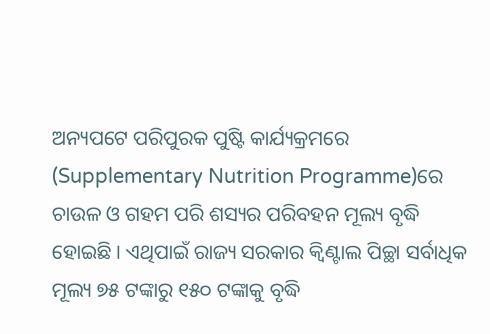ଅନ୍ୟପଟେ ପରିପୁରକ ପୁଷ୍ଟି କାର୍ଯ୍ୟକ୍ରମରେ (Supplementary Nutrition Programme)ରେ ଚାଉଳ ଓ ଗହମ ପରି ଶସ୍ୟର ପରିବହନ ମୂଲ୍ୟ ବୃଦ୍ଧି ହୋଇଛି । ଏଥିପାଇଁ ରାଜ୍ୟ ସରକାର କ୍ୱିଣ୍ଟାଲ ପିଚ୍ଛା ସର୍ବାଧିକ ମୂଲ୍ୟ ୭୫ ଟଙ୍କାରୁ ୧୫୦ ଟଙ୍କାକୁ ବୃଦ୍ଧି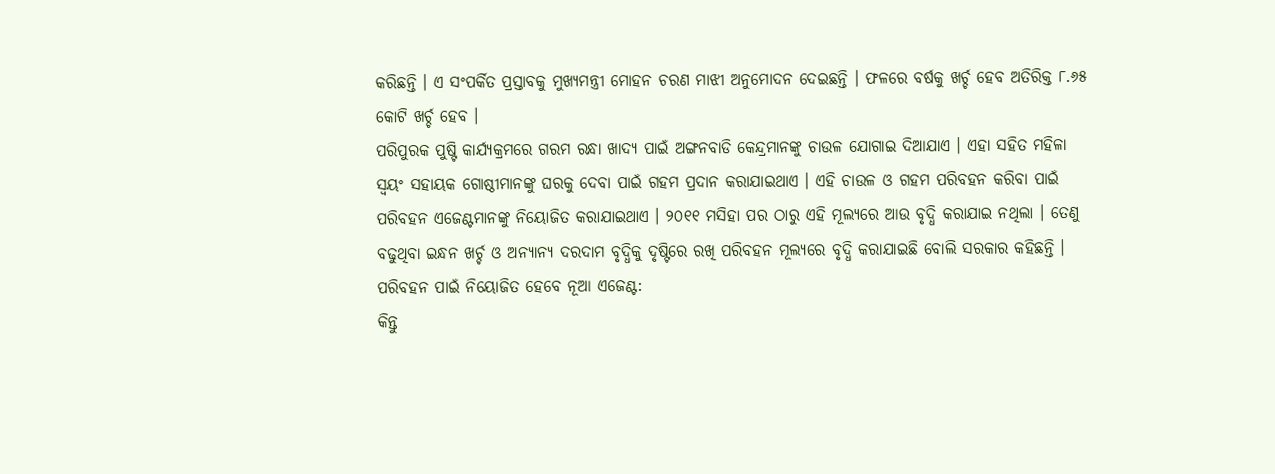କରିଛନ୍ତି । ଏ ସଂପର୍କିତ ପ୍ରସ୍ତାବକୁ ମୁଖ୍ୟମନ୍ତ୍ରୀ ମୋହନ ଚରଣ ମାଝୀ ଅନୁମୋଦନ ଦେଇଛନ୍ତି । ଫଳରେ ବର୍ଷକୁ ଖର୍ଚ୍ଚ ହେବ ଅତିରିକ୍ତ ୮.୬୫ କୋଟି ଖର୍ଚ୍ଚ ହେବ ।
ପରିପୁରକ ପୁଷ୍ଟି କାର୍ଯ୍ୟକ୍ରମରେ ଗରମ ରନ୍ଧା ଖାଦ୍ୟ ପାଇଁ ଅଙ୍ଗନବାଡି କେନ୍ଦ୍ରମାନଙ୍କୁ ଚାଉଳ ଯୋଗାଇ ଦିଆଯାଏ । ଏହା ସହିତ ମହିଳା ସ୍ୱୟଂ ସହାୟକ ଗୋଷ୍ଠୀମାନଙ୍କୁ ଘରକୁ ଦେବା ପାଇଁ ଗହମ ପ୍ରଦାନ କରାଯାଇଥାଏ । ଏହି ଚାଉଳ ଓ ଗହମ ପରିବହନ କରିବା ପାଇଁ ପରିବହନ ଏଜେଣ୍ଟମାନଙ୍କୁ ନିୟୋଜିତ କରାଯାଇଥାଏ । ୨୦୧୧ ମସିହା ପର ଠାରୁ ଏହି ମୂଲ୍ୟରେ ଆଉ ବୃଦ୍ଧି କରାଯାଇ ନଥିଲା । ତେଣୁ ବଢୁଥିବା ଇନ୍ଧନ ଖର୍ଚ୍ଚ ଓ ଅନ୍ୟାନ୍ୟ ଦରଦାମ ବୃଦ୍ଧିକୁ ଦୃଷ୍ଟିରେ ରଖି ପରିବହନ ମୂଲ୍ୟରେ ବୃଦ୍ଧି କରାଯାଇଛି ବୋଲି ସରକାର କହିଛନ୍ତି ।
ପରିବହନ ପାଇଁ ନିୟୋଜିତ ହେବେ ନୂଆ ଏଜେଣ୍ଟ:
କିନ୍ତୁ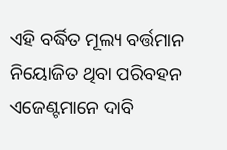ଏହି ବର୍ଦ୍ଧିତ ମୂଲ୍ୟ ବର୍ତ୍ତମାନ ନିୟୋଜିତ ଥିବା ପରିବହନ ଏଜେଣ୍ଟମାନେ ଦାବି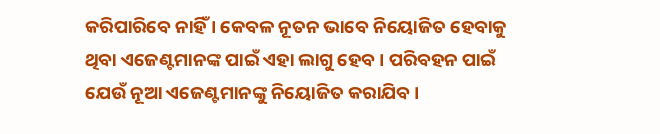କରିପାରିବେ ନାହିଁ । କେବଳ ନୂତନ ଭାବେ ନିୟୋଜିତ ହେବାକୁ ଥିବା ଏଜେଣ୍ଟମାନଙ୍କ ପାଇଁ ଏହା ଲାଗୁ ହେବ । ପରିବହନ ପାଇଁ ଯେଉଁ ନୂଆ ଏଜେଣ୍ଟମାନଙ୍କୁ ନିୟୋଜିତ କରାଯିବ ।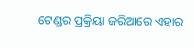ଟେଣ୍ଡର ପ୍ରକ୍ରିୟା ଜରିଆରେ ଏହାର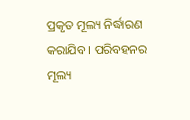ପ୍ରକୃତ ମୂଲ୍ୟ ନିର୍ଦ୍ଧାରଣ କରାଯିବ । ପରିବହନର ମୂଲ୍ୟ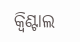କ୍ୱିଣ୍ଟାଲ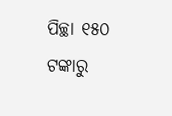ପିଚ୍ଛା ୧୫୦ ଟଙ୍କାରୁ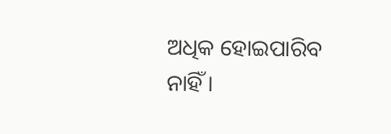ଅଧିକ ହୋଇପାରିବ ନାହିଁ ।